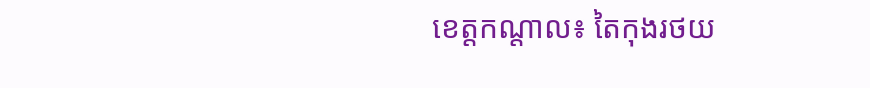ខេត្តកណ្តាល៖ តៃកុងរថយ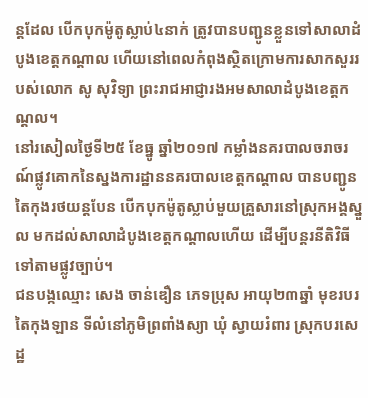ន្តដែល បើកបុកម៉ូតូស្លាប់៤នាក់ ត្រូវបានបញ្ជូនខ្លួនទៅសាលាដំបូងខេត្តកណ្តាល ហើយនៅពេលកំពុងស្ថិតក្រោមការសាកសួររបស់លោក សូ សុវិទ្យា ព្រះរាជអាជ្ញារងអមសាលាដំបូងខេត្តកណ្តល។
នៅរសៀលថ្ងៃទី២៥ ខែធ្នូ ឆ្នាំ២០១៧ កម្លាំងនគរបាលចរាចរណ៍ផ្លូវគោកនៃស្នងការដ្ឋាននគរបាលខេត្តកណ្តាល បានបញ្ជូន តៃកុងរថយន្តបែន បើកបុកម៉ូតូស្លាប់មួយគ្រួសារនៅស្រុកអង្គស្នួល មកដល់សាលាដំបូងខេត្តកណ្តាលហើយ ដើម្បីបន្តរនីតិវិធីទៅតាមផ្លូវច្បាប់។
ជនបង្កឈ្មោះ សេង ចាន់ឌឿន ភេទប្រុស អាយុ២៣ឆ្នាំ មុខរបរ តៃកុងឡាន ទីលំនៅភូមិព្រពាំងស្យា ឃុំ ស្វាយរំពារ ស្រុកបរសេដ្ឋ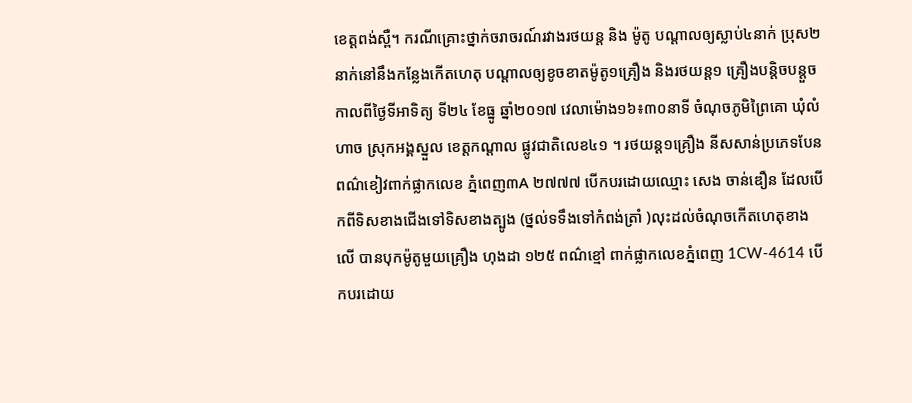ខេត្តពង់ស្ពឺ។ ករណីគ្រោះថ្នាក់ចរាចរណ៍រវាងរថយន្ត និង ម៉ូតូ បណ្ដាលឲ្យស្លាប់៤នាក់ ប្រុស២នាក់នៅនឹងកន្លែងកើតហេតុ បណ្ដាលឲ្យខូចខាតម៉ូតូ១គ្រឿង និងរថយន្ត១ គ្រឿងបន្តិចបន្តួច កាលពីថ្ងៃទីអាទិត្យ ទី២៤ ខែធ្នូ ឆ្នាំ២០១៧ វេលាម៉ោង១៦៖៣០នាទី ចំណុចភូមិព្រៃគោ ឃុំលំហាច ស្រុកអង្គស្នួល ខេត្តកណ្ដាល ផ្លូវជាតិលេខ៤១ ។ រថយន្ត១គ្រឿង នីសសាន់ប្រភេទបែន ពណ៌ខៀវពាក់ផ្លាកលេខ ភ្នំពេញ៣A ២៧៧៧ បើកបរដោយឈ្មោះ សេង ចាន់ឌឿន ដែលបើកពីទិសខាងជើងទៅទិសខាងត្បូង (ថ្នល់ទទឹងទៅកំពង់ត្រាំ )លុះដល់ចំណុចកើតហេតុខាងលើ បានបុកម៉ូតូមួយគ្រឿង ហុងដា ១២៥ ពណ៌ខ្មៅ ពាក់ផ្លាកលេខភ្នំពេញ 1CW-4614 បើកបរដោយ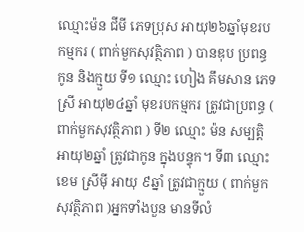ឈ្មោះម៉ន ជីមី ភេទប្រុស អាយុ២៦ឆ្នាំមុខរប កម្មករ ( ពាក់មួកសុវត្ថិភាព ) បានឌុប ប្រពន្ធ កូន និងក្មួយ ទី១ ឈ្មោះ ហៀង គឹមសាន ភេទស្រី អាយុ២៤ឆ្នាំ មុខរបកម្មករ ត្រូវជាប្រពន្ធ ( ពាក់មួកសុវត្ថិភាព ) ទី២ ឈ្មោះ ម៉ន សម្បត្តិ អាយុ២ឆ្នាំ ត្រូវជាកូន ក្នុងបន្ទុក។ ទី៣ ឈ្មោះ ខេម ស្រីម៉ី អាយុ ៩ឆ្នាំ ត្រូវជាក្មួយ ( ពាក់មួកសុវត្ថិភាព )អ្នកទាំងបួន មានទីលំ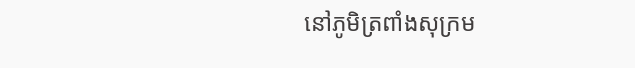នៅភូមិត្រពាំងសុក្រម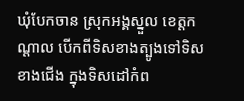ឃុំបែកចាន ស្រុកអង្គស្នួល ខេត្តកណ្ដាល បើកពីទិសខាងត្បូងទៅទិសខាងជើង ក្នុងទិសដៅកំព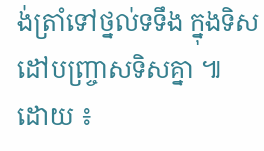ង់ត្រាំទៅថ្នល់ទទឹង ក្នុងទិសដៅបញ្ច្រាសទិសគ្នា ៕ ដោយ ៖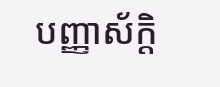បញ្ញាស័ក្តិ